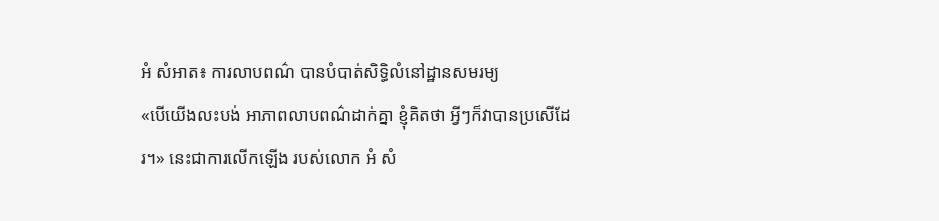អំ សំអាត៖ ការលាបពណ៌ បានបំបាត់សិទ្ធិលំនៅដ្ឋានសមរម្យ
«បើយើងលះបង់ អាភាពលាបពណ៌ដាក់គ្នា ខ្ញុំគិតថា អ្វីៗក៏វាបានប្រសើដែរ។» នេះជាការលើកឡើង របស់លោក អំ សំ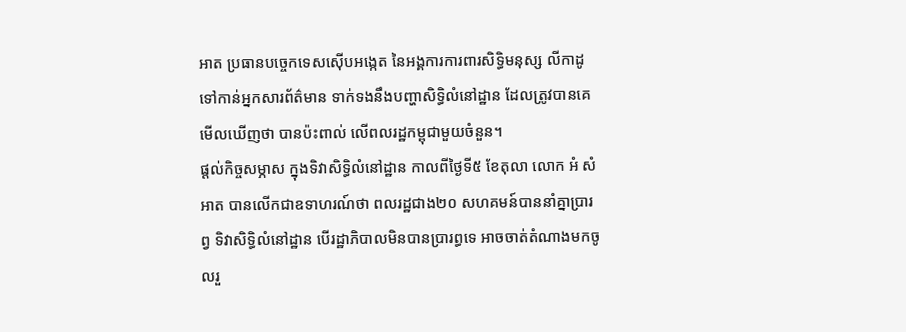អាត ប្រធានបច្ចេកទេសស៊ើបអង្កេត នៃអង្គការការពារសិទ្ធិមនុស្ស លីកាដូ ទៅកាន់អ្នកសារព័ត៌មាន ទាក់ទងនឹងបញ្ហាសិទ្ធិលំនៅដ្ឋាន ដែលត្រូវបានគេមើលឃើញថា បានប៉ះពាល់ លើពលរដ្ឋកម្ពុជាមួយចំនួន។
ផ្ដល់កិច្ចសម្ភាស ក្នុងទិវាសិទ្ធិលំនៅដ្ឋាន កាលពីថ្ងៃទី៥ ខែតុលា លោក អំ សំអាត បានលើកជាឧទាហរណ៍ថា ពលរដ្ឋជាង២០ សហគមន៍បាននាំគ្នាប្រារព្វ ទិវាសិទ្ធិលំនៅដ្ឋាន បើរដ្ឋាភិបាលមិនបានប្រារព្ធទេ អាចចាត់តំណាងមកចូលរួ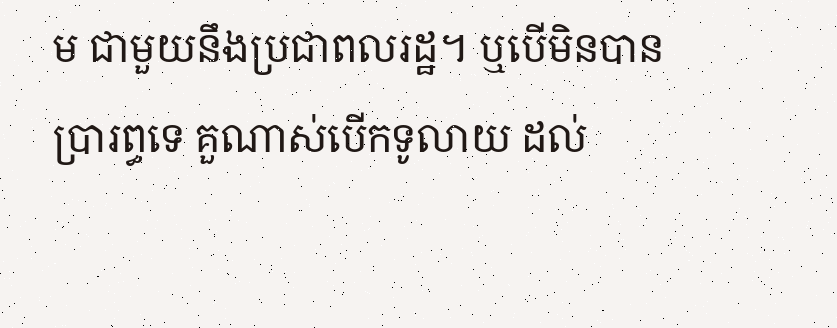ម ជាមួយនឹងប្រជាពលរដ្ឋ។ ឬបើមិនបានប្រារព្ធទេ គួណាស់បើកទូលាយ ដល់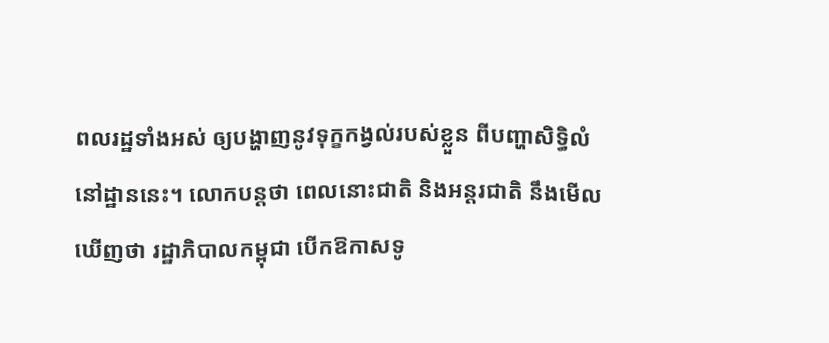ពលរដ្ឋទាំងអស់ ឲ្យបង្ហាញនូវទុក្ខកង្វល់របស់ខ្លួន ពីបញ្ហាសិទ្ធិលំនៅដ្ឋាននេះ។ លោកបន្តថា ពេលនោះជាតិ និងអន្តរជាតិ នឹងមើលឃើញថា រដ្ឋាភិបាលកម្ពុជា បើកឱកាសទូ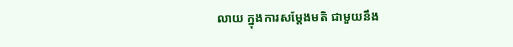លាយ ក្នុងការសម្តែងមតិ ជាមួយនឹង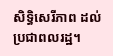សិទ្ធិសេរីភាព ដល់ប្រជាពលរដ្ឋ។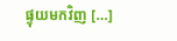ផ្ទុយមកវិញ [...]